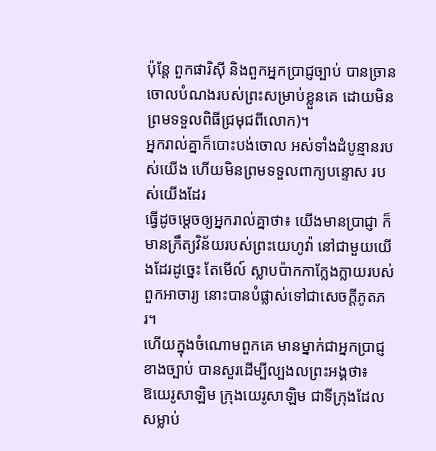ប៉ុន្តែ ពួកផារិស៊ី និងពួកអ្នកប្រាជ្ញច្បាប់ បានច្រានចោលបំណងរបស់ព្រះសម្រាប់ខ្លួនគេ ដោយមិនព្រមទទួលពិធីជ្រមុជពីលោក)។
អ្នករាល់គ្នាក៏បោះបង់ចោល អស់ទាំងដំបូន្មានរបស់យើង ហើយមិនព្រមទទួលពាក្យបន្ទោស របស់យើងដែរ
ធ្វើដូចម្តេចឲ្យអ្នករាល់គ្នាថា៖ យើងមានប្រាជ្ញា ក៏មានក្រឹត្យវិន័យរបស់ព្រះយេហូវ៉ា នៅជាមួយយើងដែរដូច្នេះ តែមើល៍ ស្លាបប៉ាកកាក្លែងក្លាយរបស់ពួកអាចារ្យ នោះបានបំផ្លាស់ទៅជាសេចក្ដីភូតភរ។
ហើយក្នុងចំណោមពួកគេ មានម្នាក់ជាអ្នកប្រាជ្ញខាងច្បាប់ បានសួរដើម្បីល្បងលព្រះអង្គថា៖
ឱយេរូសាឡិម ក្រុងយេរូសាឡិម ជាទីក្រុងដែលសម្លាប់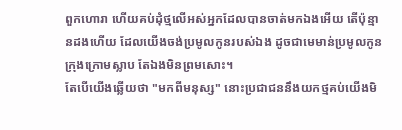ពួកហោរា ហើយគប់ដុំថ្មលើអស់អ្នកដែលបានចាត់មកឯងអើយ តើប៉ុន្មានដងហើយ ដែលយើងចង់ប្រមូលកូនរបស់ឯង ដូចជាមេមាន់ប្រមូលកូនក្រុងក្រោមស្លាប តែឯងមិនព្រមសោះ។
តែបើយើងឆ្លើយថា "មកពីមនុស្ស" នោះប្រជាជននឹងយកថ្មគប់យើងមិ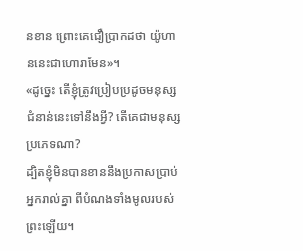នខាន ព្រោះគេជឿប្រាកដថា យ៉ូហាននេះជាហោរាមែន»។
«ដូច្នេះ តើខ្ញុំត្រូវប្រៀបប្រដូចមនុស្សជំនាន់នេះទៅនឹងអ្វី? តើគេជាមនុស្សប្រភេទណា?
ដ្បិតខ្ញុំមិនបានខាននឹងប្រកាសប្រាប់អ្នករាល់គ្នា ពីបំណងទាំងមូលរបស់ព្រះឡើយ។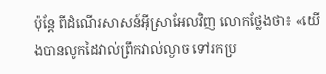ប៉ុន្ដែ ពីដំណើរសាសន៍អ៊ីស្រាអែលវិញ លោកថ្លែងថា៖ «យើងបានលូកដៃវាល់ព្រឹកវាល់ល្ងាច ទៅរកប្រ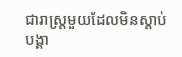ជារាស្ត្រមួយដែលមិនស្តាប់បង្គា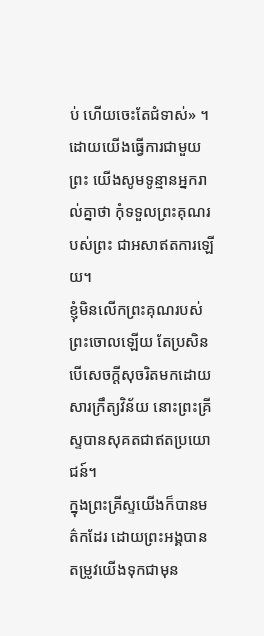ប់ ហើយចេះតែជំទាស់» ។
ដោយយើងធ្វើការជាមួយព្រះ យើងសូមទូន្មានអ្នករាល់គ្នាថា កុំទទួលព្រះគុណរបស់ព្រះ ជាអសាឥតការឡើយ។
ខ្ញុំមិនលើកព្រះគុណរបស់ព្រះចោលឡើយ តែប្រសិនបើសេចក្ដីសុចរិតមកដោយសារក្រឹត្យវិន័យ នោះព្រះគ្រីស្ទបានសុគតជាឥតប្រយោជន៍។
ក្នុងព្រះគ្រីស្ទយើងក៏បានមត៌កដែរ ដោយព្រះអង្គបានតម្រូវយើងទុកជាមុន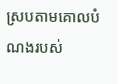ស្របតាមគោលបំណងរបស់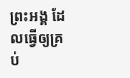ព្រះអង្គ ដែលធ្វើឲ្យគ្រប់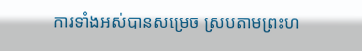ការទាំងអស់បានសម្រេច ស្របតាមព្រះហ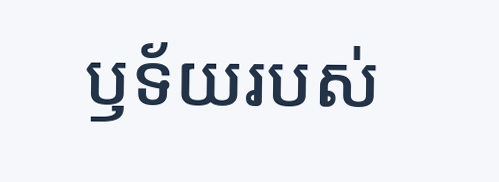ឫទ័យរបស់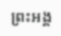ព្រះអង្គ